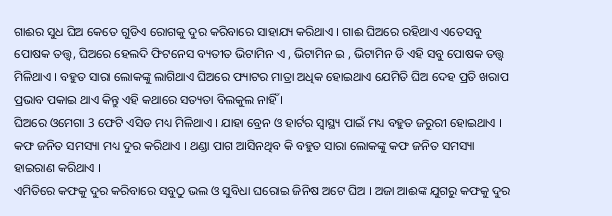ଗାଈର ସୁଧ ଘିଅ କେତେ ଗୁଡିଏ ରୋଗକୁ ଦୁର କରିବାରେ ସାହାଯ୍ୟ କରିଥାଏ । ଗାଈ ଘିଅରେ ରହିଥାଏ ଏତେସବୁ ପୋଷକ ତତ୍ତ୍ଵ, ଘିଅରେ ହେଲଦି ଫିଟନେସ ବ୍ୟତୀତ ଭିଟାମିନ ଏ , ଭିଟାମିନ ଇ , ଭିଟାମିନ ଡି ଏହି ସବୁ ପୋଷକ ତତ୍ତ୍ୱ ମିଳିଥାଏ । ବହୁତ ସାରା ଲୋକଙ୍କୁ ଲାଗିଥାଏ ଘିଅରେ ଫ୍ୟାଟର ମାତ୍ରା ଅଧିକ ହୋଇଥାଏ ଯେମିତି ଘିଅ ଦେହ ପ୍ରତି ଖରାପ ପ୍ରଭାବ ପକାଇ ଥାଏ କିନ୍ତୁ ଏହି କଥାରେ ସତ୍ୟତା ବିଲକୁଲ ନାହିଁ ।
ଘିଅରେ ଓମେଗା 3 ଫେଟି ଏସିଡ ମଧ୍ୟ ମିଳିଥାଏ । ଯାହା ବ୍ରେନ ଓ ହାର୍ଟର ସ୍ୱାସ୍ଥ୍ୟ ପାଇଁ ମଧ୍ୟ ବହୁତ ଜରୁରୀ ହୋଇଥାଏ । କଫ ଜନିତ ସମସ୍ୟା ମଧ୍ୟ ଦୁର କରିଥାଏ । ଥଣ୍ଡା ପାଗ ଆସିନଥିବ କି ବହୁତ ସାରା ଲୋକଙ୍କୁ କଫ ଜନିତ ସମସ୍ୟା ହାଇରାଣ କରିଥାଏ ।
ଏମିତିରେ କଫକୁ ଦୁର କରିବାରେ ସବୁଠୁ ଭଲ ଓ ସୁବିଧା ଘରୋଇ ଜିନିଷ ଅଟେ ଘିଅ । ଅଜା ଆଈଙ୍କ ଯୁଗରୁ କଫକୁ ଦୁର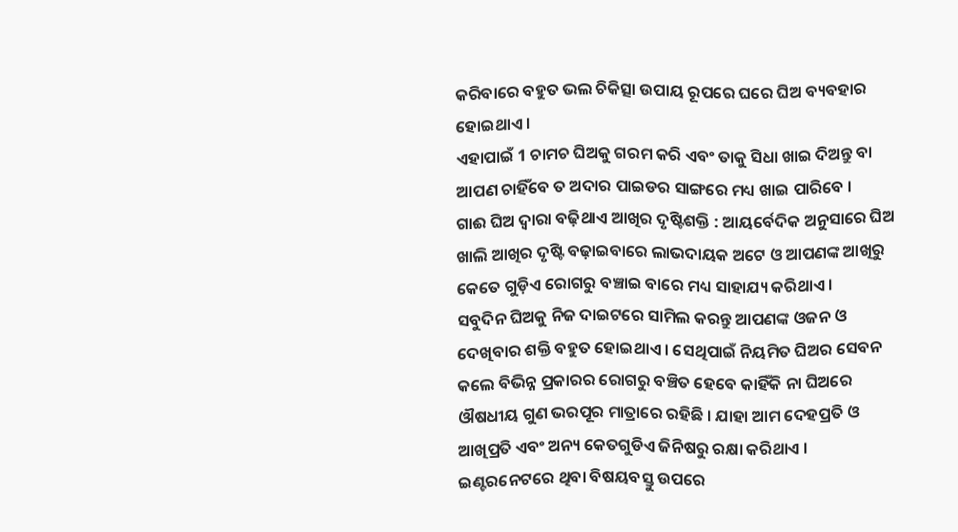କରିବାରେ ବହୁତ ଭଲ ଚିକିତ୍ସା ଉପାୟ ରୂପରେ ଘରେ ଘିଅ ବ୍ୟବହାର ହୋଇଥାଏ ।
ଏହାପାଇଁ 1 ଚାମଚ ଘିଅକୁ ଗରମ କରି ଏବଂ ତାକୁ ସିଧା ଖାଇ ଦିଅନ୍ତୁ ବା ଆପଣ ଚାହିଁବେ ତ ଅଦାର ପାଇଡର ସାଙ୍ଗରେ ମଧ୍ୟ ଖାଇ ପାରିବେ ।
ଗାଈ ଘିଅ ଦ୍ଵାରା ବଢ଼ିଥାଏ ଆଖିର ଦୃଷ୍ଟିଶକ୍ତି : ଆୟର୍ବେଦିକ ଅନୁସାରେ ଘିଅ ଖାଲି ଆଖିର ଦୃଷ୍ଟି ବଢ଼ାଇବାରେ ଲାଭଦାୟକ ଅଟେ ଓ ଆପଣଙ୍କ ଆଖିରୁ କେତେ ଗୁଡ଼ିଏ ରୋଗରୁ ବଞ୍ଚାଇ ବାରେ ମଧ୍ୟ ସାହାଯ୍ୟ କରିଥାଏ ।
ସବୁଦିନ ଘିଅକୁ ନିଜ ଦାଇଟରେ ସାମିଲ କରନ୍ତୁ ଆପଣଙ୍କ ଓଜନ ଓ ଦେଖିବାର ଶକ୍ତି ବହୁତ ହୋଇଥାଏ । ସେଥିପାଇଁ ନିୟମିତ ଘିଅର ସେବନ କଲେ ବିଭିନ୍ନ ପ୍ରକାରର ରୋଗରୁ ବଞ୍ଚିତ ହେବେ କାହିଁକି ନା ଘିଅରେ ଔଷଧୀୟ ଗୁଣ ଭରପୂର ମାତ୍ରାରେ ରହିଛି । ଯାହା ଆମ ଦେହପ୍ରତି ଓ ଆଖିପ୍ରତି ଏବଂ ଅନ୍ୟ କେତଗୁଡିଏ ଜିନିଷରୁ ରକ୍ଷା କରିଥାଏ ।
ଇଣ୍ଟରନେଟରେ ଥିବା ବିଷୟବସ୍ତୁ ଉପରେ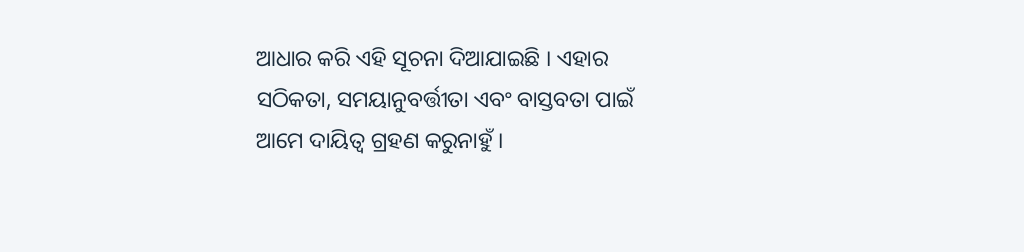ଆଧାର କରି ଏହି ସୂଚନା ଦିଆଯାଇଛି । ଏହାର ସଠିକତା, ସମୟାନୁବର୍ତ୍ତୀତା ଏବଂ ବାସ୍ତବତା ପାଇଁ ଆମେ ଦାୟିତ୍ଵ ଗ୍ରହଣ କରୁନାହୁଁ ।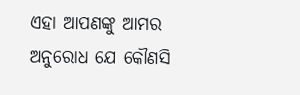ଏହା ଆପଣଙ୍କୁ ଆମର ଅନୁରୋଧ ଯେ କୌଣସି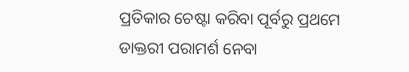ପ୍ରତିକାର ଚେଷ୍ଟା କରିବା ପୂର୍ବରୁ ପ୍ରଥମେ ଡାକ୍ତରୀ ପରାମର୍ଶ ନେବା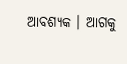ଆବଶ୍ୟକ । ଆଗକୁ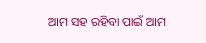ଆମ ସହ ରହିବା ପାଇଁ ଆମ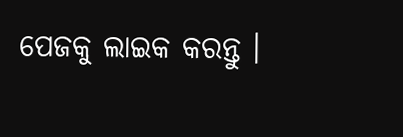ପେଜକୁ ଲାଇକ କରନ୍ତୁ ।